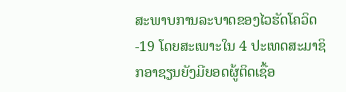ສະພາບການລະບາດຂອງໄວຮັດໂຄວິດ-19 ໂດຍສະເພາະໃນ 4 ປະເທດສະມາຊິກອາຊຽນຍັງມີຍອດຜູ້ຕິດເຊື້ອ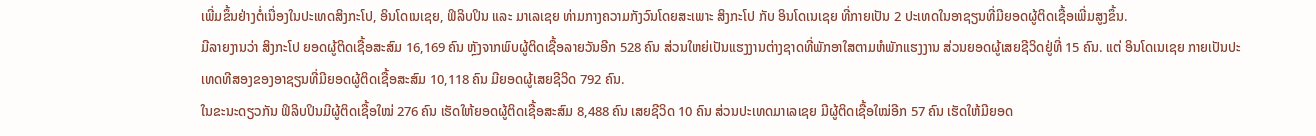ເພີ່ມຂຶ້ນຢ່າງຕໍ່ເນື່ອງໃນປະເທດສິງກະໂປ, ອິນໂດເນເຊຍ, ຟິລິບປິນ ແລະ ມາເລເຊຍ ທ່າມກາງຄວາມກັງວົນໂດຍສະເພາະ ສິງກະໂປ ກັບ ອິນໂດເນເຊຍ ທີ່ກາຍເປັນ 2 ປະເທດໃນອາຊຽນທີ່ມີຍອດຜູ້ຕິດເຊື້ອເພີ່ມສູງຂຶ້ນ.
ມີລາຍງານວ່າ ສິງກະໂປ ຍອດຜູ້ຕິດເຊື້ອສະສົມ 16,169 ຄົນ ຫຼັງຈາກພົບຜູ້ຕິດເຊື້ອລາຍວັນອີກ 528 ຄົນ ສ່ວນໃຫຍ່ເປັນແຮງງານຕ່າງຊາດທີ່ພັກອາໃສຕາມຫໍພັກແຮງງານ ສ່ວນຍອດຜູ້ເສຍຊີວິດຢູ່ທີ່ 15 ຄົນ. ແຕ່ ອິນໂດເນເຊຍ ກາຍເປັນປະເທດທີສອງຂອງອາຊຽນທີ່ມີຍອດຜູ້ຕິດເຊື້ອສະສົມ 10,118 ຄົນ ມີຍອດຜູ້ເສຍຊີວິດ 792 ຄົນ.
ໃນຂະນະດຽວກັນ ຟິລິບປິນມີຜູ້ຕິດເຊື້ອໃໝ່ 276 ຄົນ ເຮັດໃຫ້ຍອດຜູ້ຕິດເຊື້ອສະສົມ 8,488 ຄົນ ເສຍຊີວິດ 10 ຄົນ ສ່ວນປະເທດມາເລເຊຍ ມີຜູ້ຕິດເຊື້ອໃໝ່ອີກ 57 ຄົນ ເຮັດໃຫ້ມີຍອດ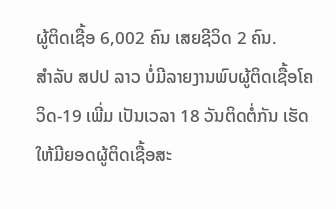ຜູ້ຕິດເຊື້ອ 6,002 ຄົນ ເສຍຊີວິດ 2 ຄົນ.
ສຳລັບ ສປປ ລາວ ບໍ່ມີລາຍງານພົບຜູ້ຕິດເຊື້ອໂຄວິດ-19 ເພີ່ມ ເປັນເວລາ 18 ວັນຕິດຕໍ່ກັນ ເຮັດໃຫ້ມີຍອດຜູ້ຕິດເຊື້ອສະ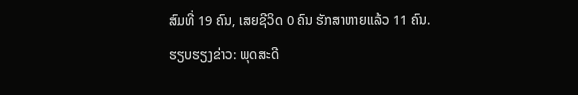ສົມທີ່ 19 ຄົນ, ເສຍຊີວິດ 0 ຄົນ ຮັກສາຫາຍແລ້ວ 11 ຄົນ.
ຮຽບຮຽງຂ່າວ: ພຸດສະດີ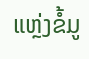ແຫຼ່ງຂໍ້ມູ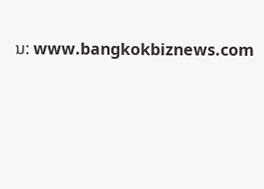ນ: www.bangkokbiznews.com